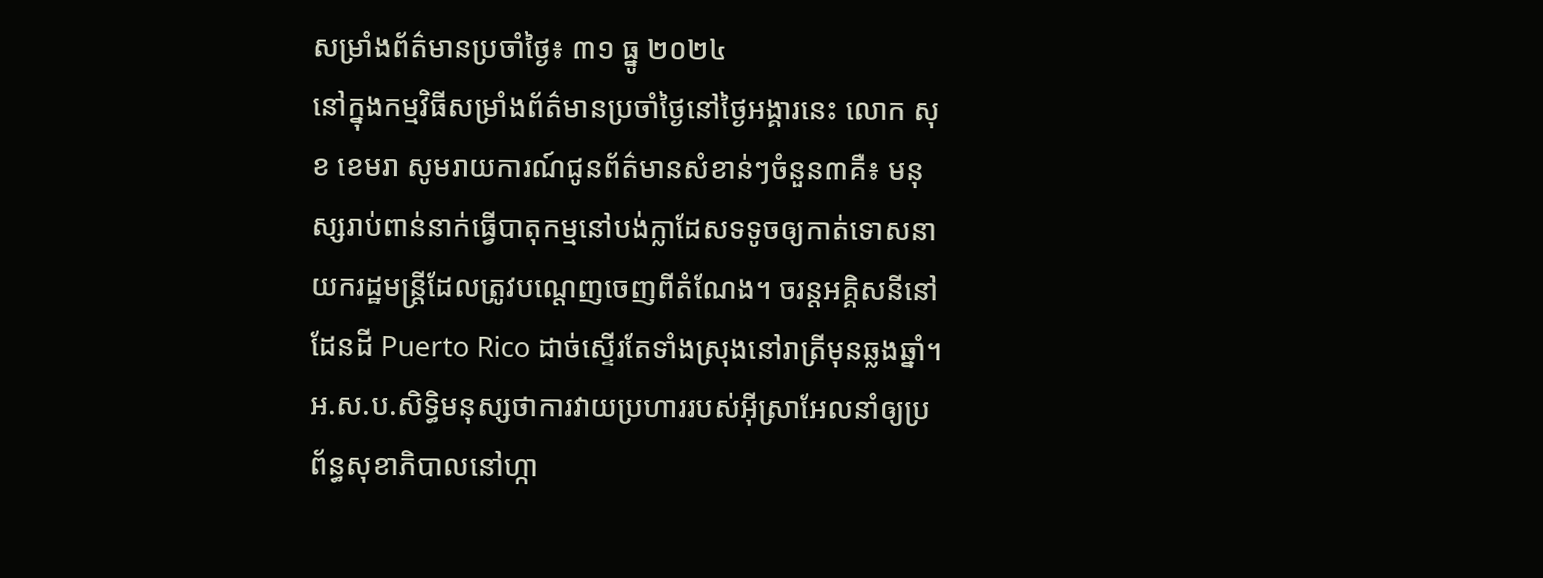សម្រាំងព័ត៌មានប្រចាំថ្ងៃ៖ ៣១ ធ្នូ ២០២៤
នៅក្នុងកម្មវិធីសម្រាំងព័ត៌មានប្រចាំថ្ងៃនៅថ្ងៃអង្គារនេះ លោក សុខ ខេមរា សូមរាយការណ៍ជូនព័ត៌មានសំខាន់ៗចំនួន៣គឺ៖ មនុស្សរាប់ពាន់នាក់ធ្វើបាតុកម្មនៅបង់ក្លាដែសទទូចឲ្យកាត់ទោសនាយករដ្ឋមន្ត្រីដែលត្រូវបណ្តេញចេញពីតំណែង។ ចរន្តអគ្គិសនីនៅដែនដី Puerto Rico ដាច់ស្ទើរតែទាំងស្រុងនៅរាត្រីមុនឆ្លងឆ្នាំ។ អ.ស.ប.សិទ្ធិមនុស្សថាការវាយប្រហាររបស់អ៊ីស្រាអែលនាំឲ្យប្រព័ន្ធសុខាភិបាលនៅហ្កា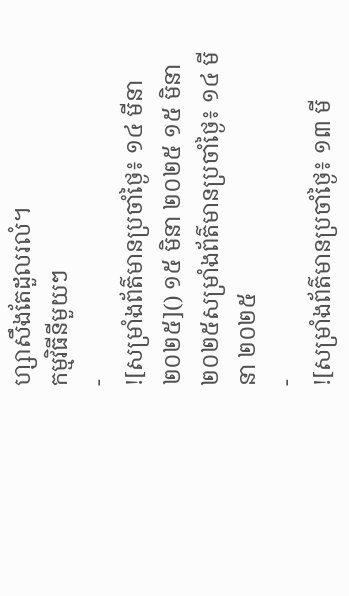ហ្សាសឹងតែដួលរលំ។
កម្មវិធីនីមួយៗ
-
![សម្រាំងព័ត៌មានប្រចាំថ្ងៃ៖ ១៤ មីនា ២០២៥]() ១៥ មិនា ២០២៥ ១៥ មិនា ២០២៥សម្រាំងព័ត៌មានប្រចាំថ្ងៃ៖ ១៤ មីនា ២០២៥
-
![សម្រាំងព័ត៌មានប្រចាំថ្ងៃ៖ ១៣ មី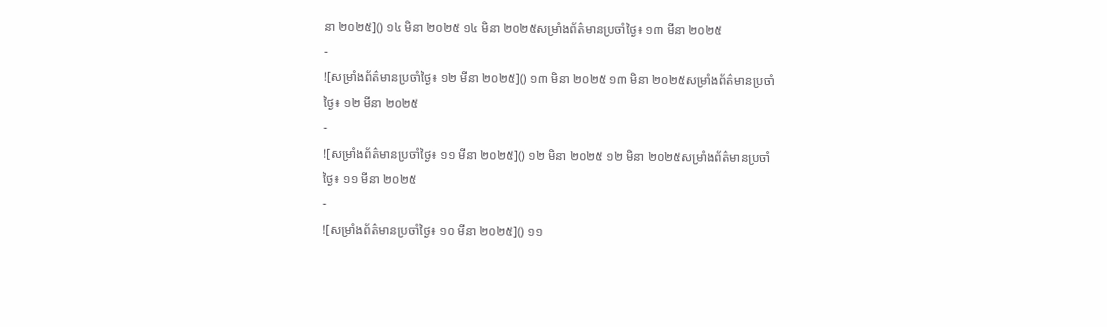នា ២០២៥]() ១៤ មិនា ២០២៥ ១៤ មិនា ២០២៥សម្រាំងព័ត៌មានប្រចាំថ្ងៃ៖ ១៣ មីនា ២០២៥
-
![សម្រាំងព័ត៌មានប្រចាំថ្ងៃ៖ ១២ មីនា ២០២៥]() ១៣ មិនា ២០២៥ ១៣ មិនា ២០២៥សម្រាំងព័ត៌មានប្រចាំថ្ងៃ៖ ១២ មីនា ២០២៥
-
![សម្រាំងព័ត៌មានប្រចាំថ្ងៃ៖ ១១ មីនា ២០២៥]() ១២ មិនា ២០២៥ ១២ មិនា ២០២៥សម្រាំងព័ត៌មានប្រចាំថ្ងៃ៖ ១១ មីនា ២០២៥
-
![សម្រាំងព័ត៌មានប្រចាំថ្ងៃ៖ ១០ មីនា ២០២៥]() ១១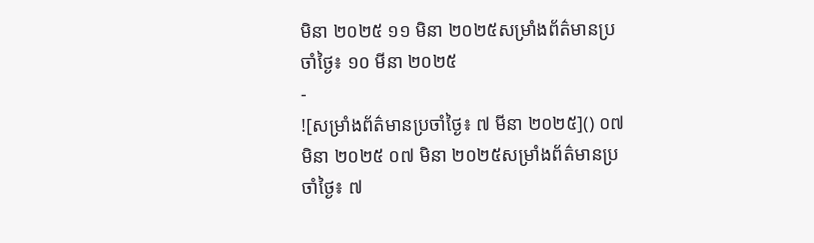មិនា ២០២៥ ១១ មិនា ២០២៥សម្រាំងព័ត៌មានប្រចាំថ្ងៃ៖ ១០ មីនា ២០២៥
-
![សម្រាំងព័ត៌មានប្រចាំថ្ងៃ៖ ៧ មីនា ២០២៥]() ០៧ មិនា ២០២៥ ០៧ មិនា ២០២៥សម្រាំងព័ត៌មានប្រចាំថ្ងៃ៖ ៧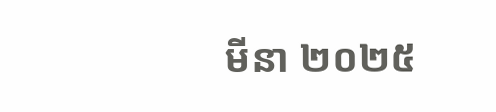មីនា ២០២៥